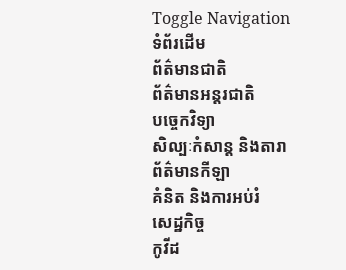Toggle Navigation
ទំព័រដើម
ព័ត៌មានជាតិ
ព័ត៌មានអន្តរជាតិ
បច្ចេកវិទ្យា
សិល្បៈកំសាន្ត និងតារា
ព័ត៌មានកីឡា
គំនិត និងការអប់រំ
សេដ្ឋកិច្ច
កូវីដ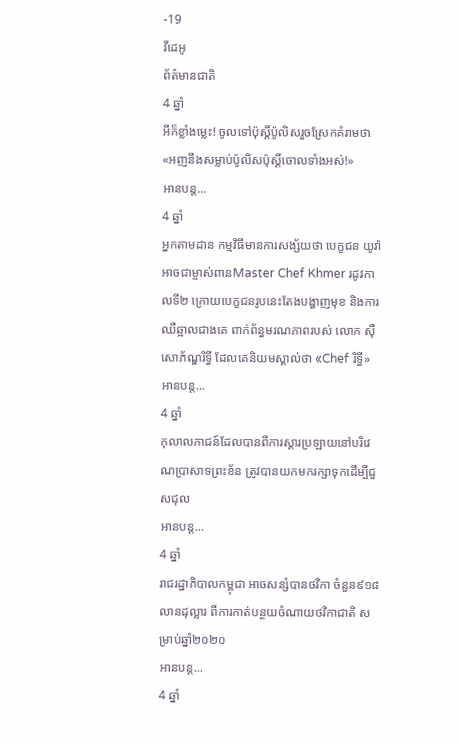-19
វីដេអូ
ព័ត៌មានជាតិ
4 ឆ្នាំ
អីក៏ខ្លាំងម្លេះ! ចូលទៅប៉ុស្តិ៍ប៉ូលិសរួចស្រែកគំរាមថា «អញនឹងសម្លាប់ប៉ូលិសប៉ុស្តិ៍ចោលទាំងអស់!»
អានបន្ត...
4 ឆ្នាំ
អ្នកតាមដាន កម្មវិធីមានការសង្ស័យថា បេក្ខជន យូរ៉ា អាចជាម្ចាស់ពានMaster Chef Khmer រដូវកាលទី២ ក្រោយបេក្ខជនរូបនេះតែងបង្ហាញមុខ និងការឈឺឆ្អាលជាងគេ ពាក់ព័ន្ធមរណភាពរបស់ លោក ស៊ឺ សោភ័ណ្ឌរិទ្ធី ដែលគេនិយមស្គាល់ថា «Chef រិទ្ធី»
អានបន្ត...
4 ឆ្នាំ
កុលាលភាជន៍ដែលបានពីការស្តារប្រឡាយនៅបរិវេណប្រាសាទព្រះខ័ន ត្រូវបានយកមករក្សាទុកដើម្បីជួសជុល
អានបន្ត...
4 ឆ្នាំ
រាជរដ្ឋាភិបាលកម្ពុជា អាចសន្សំបានថវិកា ចំនួន៩១៨លានដុល្លារ ពីការកាត់បន្ថយចំណាយថវិកាជាតិ សម្រាប់ឆ្នាំ២០២០
អានបន្ត...
4 ឆ្នាំ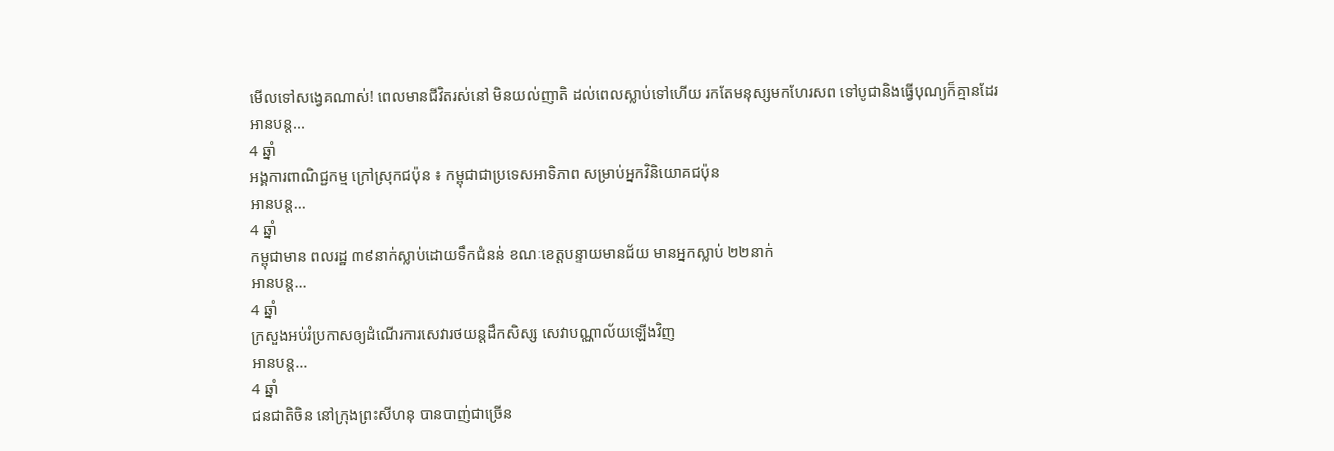មើលទៅសង្វេគណាស់! ពេលមានជីវិតរស់នៅ មិនយល់ញាតិ ដល់ពេលស្លាប់ទៅហើយ រកតែមនុស្សមកហែរសព ទៅបូជានិងធ្វើបុណ្យក៏គ្មានដែរ
អានបន្ត...
4 ឆ្នាំ
អង្គការពាណិជ្ជកម្ម ក្រៅស្រុកជប៉ុន ៖ កម្ពុជាជាប្រទេសអាទិភាព សម្រាប់អ្នកវិនិយោគជប៉ុន
អានបន្ត...
4 ឆ្នាំ
កម្ពុជាមាន ពលរដ្ឋ ៣៩នាក់ស្លាប់ដោយទឹកជំនន់ ខណៈខេត្តបន្ទាយមានជ័យ មានអ្នកស្លាប់ ២២នាក់
អានបន្ត...
4 ឆ្នាំ
ក្រសួងអប់រំប្រកាសឲ្យដំណើរការសេវារថយន្តដឹកសិស្ស សេវាបណ្ណាល័យឡើងវិញ
អានបន្ត...
4 ឆ្នាំ
ជនជាតិចិន នៅក្រុងព្រះសីហនុ បានបាញ់ជាច្រើន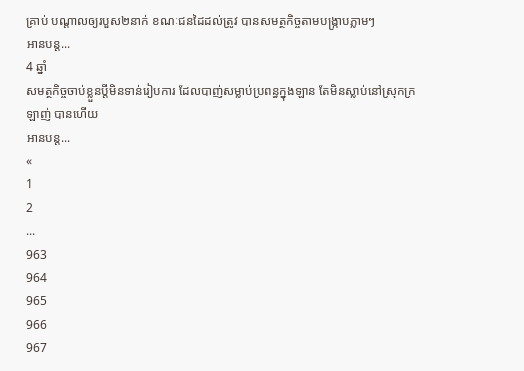គ្រាប់ បណ្តាលឲ្យរបួស២នាក់ ខណៈជនដៃដល់ត្រូវ បានសមត្ថកិច្ចតាមបង្ក្រាបភ្លាមៗ
អានបន្ត...
4 ឆ្នាំ
សមត្ថកិច្ចចាប់ខ្លួនប្តីមិនទាន់រៀបការ ដែលបាញ់សម្លាប់ប្រពន្ធក្នុងឡាន តែមិនស្លាប់នៅស្រុកក្រឡាញ់ បានហើយ
អានបន្ត...
«
1
2
...
963
964
965
966
967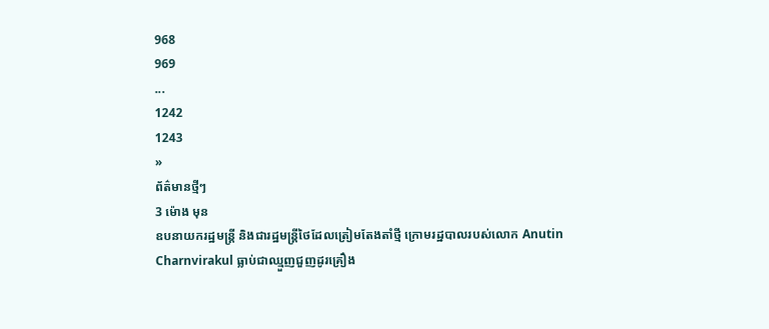968
969
...
1242
1243
»
ព័ត៌មានថ្មីៗ
3 ម៉ោង មុន
ឧបនាយករដ្ឋមន្ត្រី និងជារដ្ឋមន្ត្រីថៃដែលត្រៀមតែងតាំថ្មី ក្រោមរដ្ឋបាលរបស់លោក Anutin Charnvirakul ធ្លាប់ជាឈ្មួញជួញដូរគ្រឿង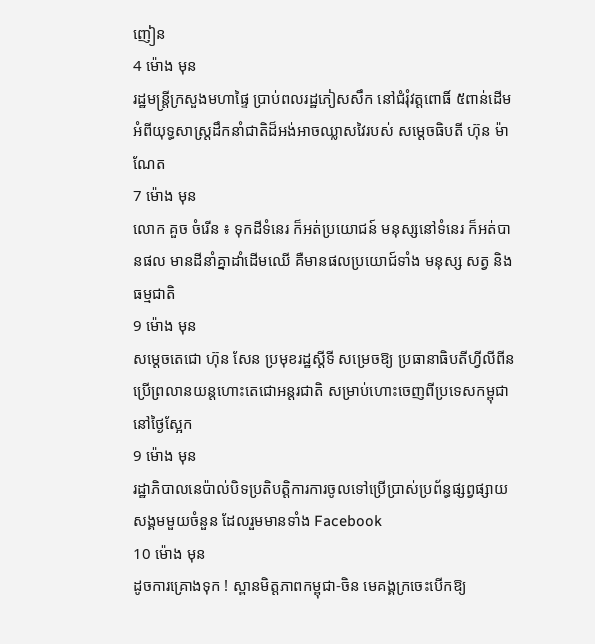ញៀន
4 ម៉ោង មុន
រដ្ឋមន្ត្រីក្រសួងមហាផ្ទៃ ប្រាប់ពលរដ្ឋភៀសសឹក នៅជំរុំវត្តពោធិ៍ ៥ពាន់ដើម អំពីយុទ្ធសាស្ត្រដឹកនាំជាតិដ៏អង់អាចឈ្លាសវៃរបស់ សម្ដេចធិបតី ហ៊ុន ម៉ាណែត
7 ម៉ោង មុន
លោក គួច ចំរើន ៖ ទុកដីទំនេរ ក៏អត់ប្រយោជន៍ មនុស្សនៅទំនេរ ក៏អត់បានផល មានដីនាំគ្នាដាំដើមឈើ គឺមានផលប្រយោជ៍ទាំង មនុស្ស សត្វ និងធម្មជាតិ
9 ម៉ោង មុន
សម្តេចតេជោ ហ៊ុន សែន ប្រមុខរដ្ឋស្តីទី សម្រេចឱ្យ ប្រធានាធិបតីហ្វីលីពីន ប្រើព្រលានយន្តហោះតេជោអន្តរជាតិ សម្រាប់ហោះចេញពីប្រទេសកម្ពុជា នៅថ្ងៃស្អែក
9 ម៉ោង មុន
រដ្ឋាភិបាលនេប៉ាល់បិទប្រតិបត្តិការការចូលទៅប្រើប្រាស់ប្រព័ន្ធផ្សព្វផ្សាយសង្គមមួយចំនួន ដែលរួមមានទាំង Facebook
10 ម៉ោង មុន
ដូចការគ្រោងទុក ! ស្ពានមិត្តភាពកម្ពុជា-ចិន មេគង្គក្រចេះបើកឱ្យ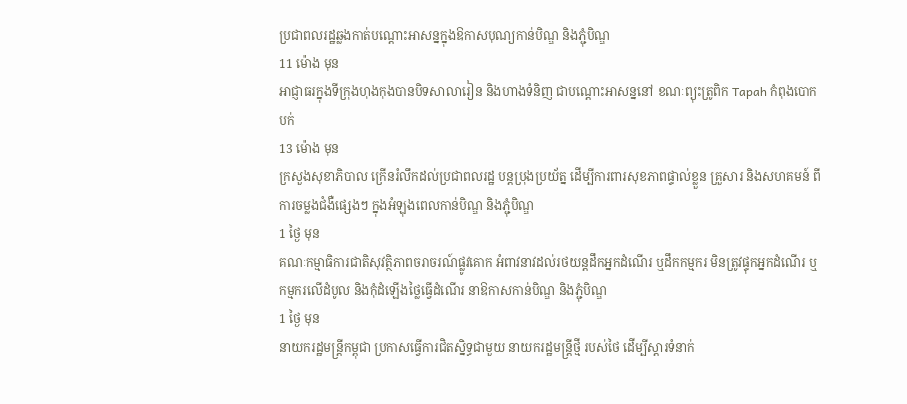ប្រជាពលរដ្ឋឆ្លងកាត់បណ្តោះអាសន្នក្នុងឱកាសបុណ្យកាន់បិណ្ឌ និងភ្ជុំបិណ្ឌ
11 ម៉ោង មុន
អាជ្ញាធរក្នុងទីក្រុងហុងកុងបានបិទសាលារៀន និងហាងទំនិញ ជាបណ្ដោះអាសន្ននៅ ខណៈព្យុះត្រូពិក Tapah កំពុងបោកបក់
13 ម៉ោង មុន
ក្រសួងសុខាភិបាល ក្រើនរំលឹកដល់ប្រជាពលរដ្ឋ បន្ដប្រុងប្រយ័ត្ន ដើម្បីការពារសុខភាពផ្ទាល់ខ្លួន គ្រួសារ និងសហគមន៍ ពីការចម្លងជំងឺផ្សេងៗ ក្នុងអំឡុងពេលកាន់បិណ្ឌ និងភ្ជុំបិណ្ឌ
1 ថ្ងៃ មុន
គណៈកម្មាធិការជាតិសុវត្ថិភាពចរាចរណ៍ផ្លូវគោក អំពាវនាវដល់រថយន្តដឹកអ្នកដំណើរ ឬដឹកកម្មករ មិនត្រូវផ្ទុកអ្នកដំណើរ ឬកម្មករលើដំបូល និងកុំដំឡើងថ្លៃធ្វើដំណើរ នាឱកាសកាន់បិណ្ឌ និងភ្ជុំបិណ្ឌ
1 ថ្ងៃ មុន
នាយករដ្ឋមន្ដ្រីកម្ពុជា ប្រកាសធ្វើការជិតស្និទ្ធជាមួយ នាយករដ្ឋមន្ត្រីថ្មី របស់ថៃ ដើម្បីស្តារទំនាក់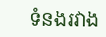ទំនងរវាង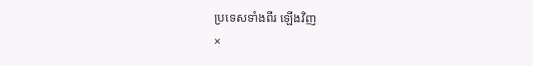ប្រទេសទាំងពីរ ឡើងវិញ
×